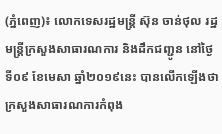(ភ្នំពេញ)៖ លោកទេសរដ្ឋមន្ត្រី ស៊ុន ចាន់ថុល រដ្ឋមន្ត្រីក្រសួងសាធារណការ និងដឹកជញ្ជូន នៅថ្ងៃទី០៩ ខែមេសា ឆ្នាំ២០១៩នេះ បានលើកឡើងថា ក្រសួងសាធារណការកំពុង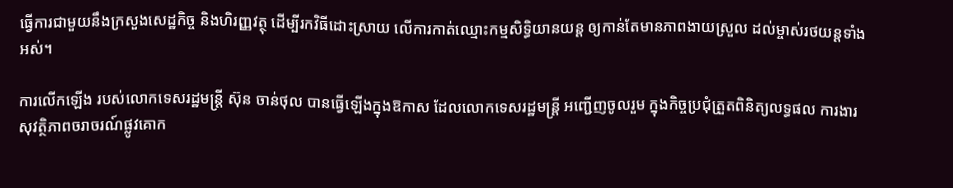ធ្វើការជាមួយនឹងក្រសួងសេដ្ឋកិច្ច និងហិរញ្ញវត្ថុ ដើម្បីរកវិធីដោះស្រាយ លើការកាត់ឈ្មោះកម្មសិទ្ធិយានយន្ដ ឲ្យកាន់តែមានភាពងាយស្រួល ដល់ម្ចាស់រថយន្ដទាំងអស់។

ការលើកឡើង របស់លោកទេសរដ្ឋមន្ត្រី ស៊ុន ចាន់ថុល បានធ្វើឡើងក្នុងឱកាស ដែលលោកទេសរដ្ឋមន្ដ្រី អញ្ជើញចូលរួម ក្នុងកិច្ចប្រជុំត្រួតពិនិត្យលទ្ធផល ការងារសុវត្ថិភាពចរាចរណ៍ផ្លូវគោក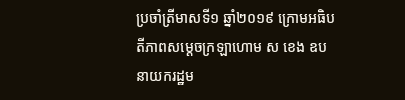ប្រចាំត្រីមាសទី១ ឆ្នាំ២០១៩ ក្រោមអធិបតីភាពសម្ដេចក្រឡាហោម ស ខេង ឧបនាយករដ្ឋម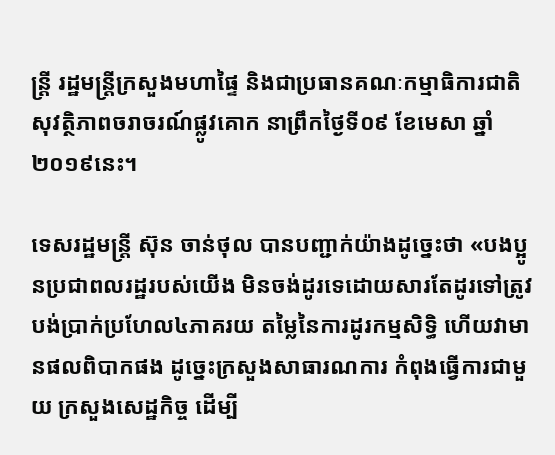ន្ដ្រី រដ្ឋមន្ដ្រីក្រសួងមហាផ្ទៃ និងជាប្រធានគណៈកម្មាធិការជាតិសុវត្ថិភាពចរាចរណ៍ផ្លូវគោក នាព្រឹកថ្ងៃទី០៩ ខែមេសា ឆ្នាំ២០១៩នេះ។

ទេសរដ្ឋមន្ត្រី ស៊ុន ចាន់ថុល បានបញ្ជាក់យ៉ាងដូច្នេះថា «បងប្អូនប្រជាពលរដ្ឋរបស់យើង មិនចង់ដូរទេដោយសារតែដូរទៅត្រូវបង់ប្រាក់ប្រហែល៤ភាគរយ តម្លៃនៃការដូរកម្មសិទ្ធិ ហើយវាមានផលពិបាកផង ដូច្នេះក្រសួងសាធារណការ កំពុងធ្វើការជាមួយ ក្រសួងសេដ្ឋកិច្ច ដើម្បី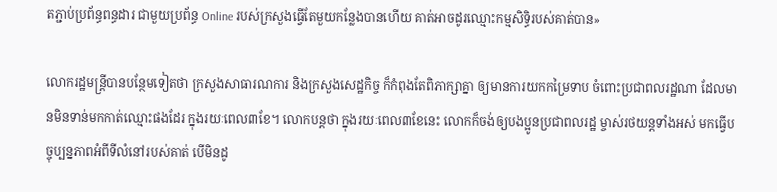តភ្ជាប់ប្រព័ន្ធពន្ធដារ ជាមួយប្រព័ន្ធ Online របស់ក្រសួងធ្វើតែមួយកន្លែងបានហើយ គាត់អាចដូរឈ្មោះកម្មសិទ្ធិរបស់គាត់បាន»

លោករដ្ឋមន្ដ្រីបានបន្ថែមទៀតថា ក្រសួងសាធារណការ និងក្រសួងសេដ្ឋកិច្ច ក៏កំពុងតែពិភាក្សាគ្នា ឲ្យមានការយកកម្រៃទាប ចំពោះប្រជាពលរដ្ឋណា ដែលមានមិនទាន់មកកាត់ឈ្មោះផងដែរ ក្នុងរយៈពេល៣ខែ។ លោកបន្ដថា ក្នុងរយៈពេល៣ខែនេះ លោកក៏ចង់ឲ្យបងប្អូនប្រជាពលរដ្ឋ ម្ចាស់រថយន្ដទាំងអស់ មកធ្វើបច្ចុប្បន្នភាពអំពីទីលំនៅរបស់គាត់ បើមិនដូ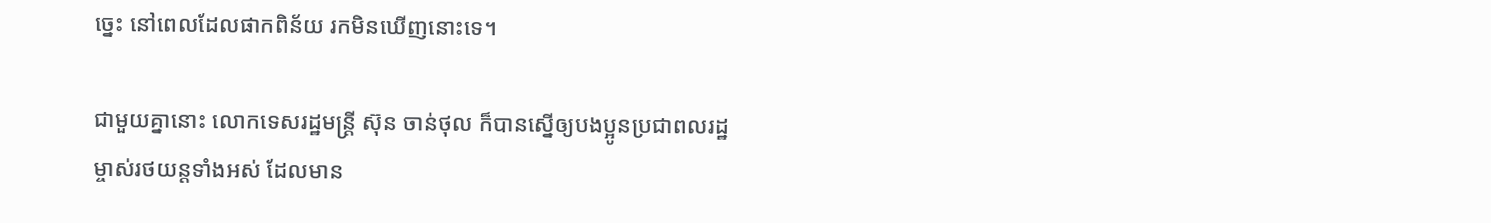ច្នេះ នៅពេលដែលផាកពិន័យ រកមិនឃើញនោះទេ។

ជាមួយគ្នានោះ លោកទេសរដ្ឋមន្ត្រី ស៊ុន ចាន់ថុល ក៏បានស្នើឲ្យបងប្អូនប្រជាពលរដ្ឋ ម្ចាស់រថយន្ដទាំងអស់ ដែលមាន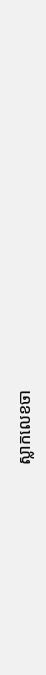ស្លាកលេខចា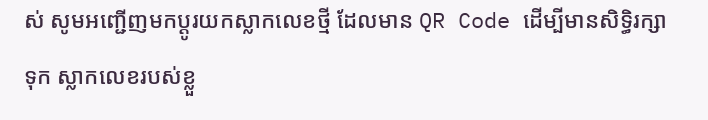ស់ សូមអញ្ជើញមកប្ដូរយកស្លាកលេខថ្មី ដែលមាន QR Code ដើម្បីមានសិទ្ធិរក្សាទុក ស្លាកលេខរបស់ខ្លួ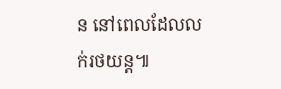ន នៅពេលដែលលក់រថយន្ដ៕